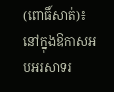(ពោធិ៍សាត់)៖ នៅក្នុងឱកាសអបអរសាទរ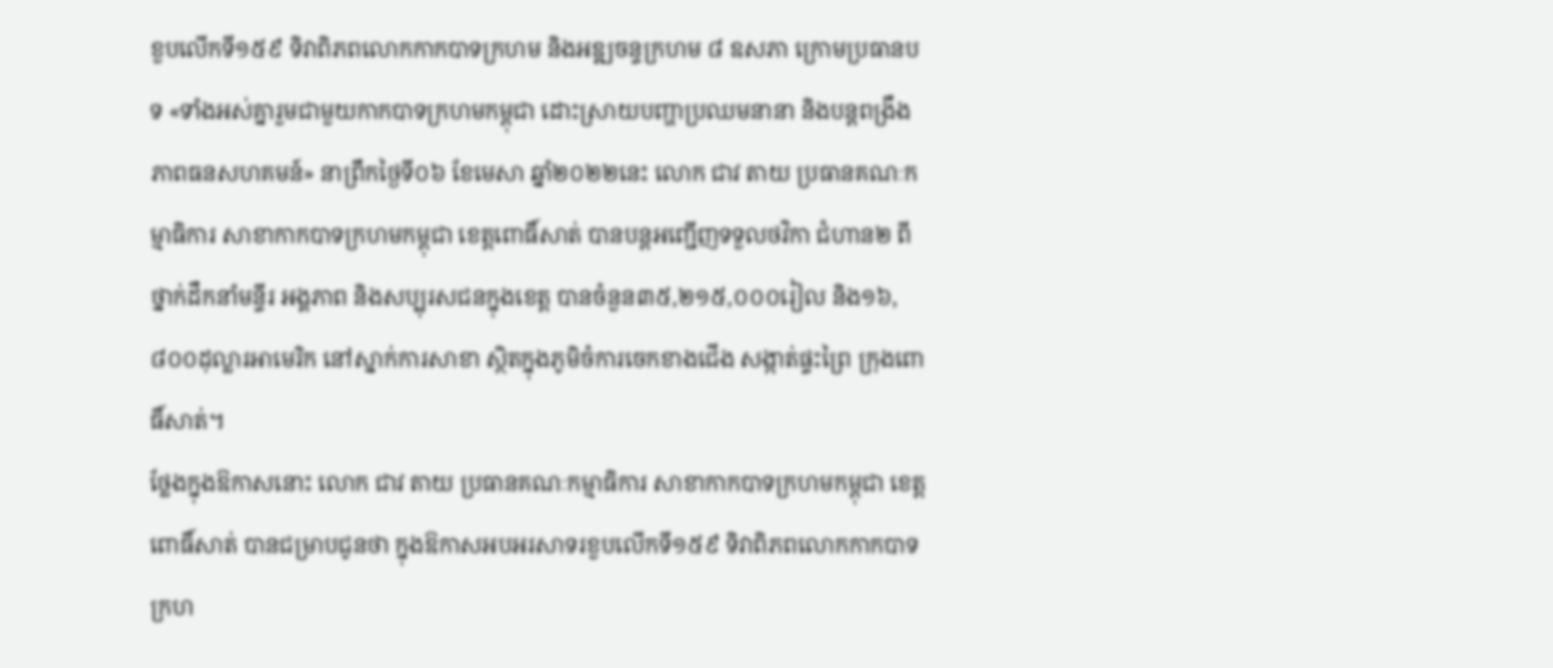ខួបលើកទី១៥៩ ទិវាពិភពលោកកាកបាទក្រហម និងអឌ្ឍចន្ទក្រហម ៨ ឧសភា ក្រោមប្រធានបទ «ទាំងអស់គ្នារួមជាមួយកាកបាទក្រហមកម្ពុជា ដោះស្រាយបញ្ហាប្រឈមនានា និងបន្តពង្រឹងភាពធនសហគមន៍» នាព្រឹកថ្ងៃទី០៦ ខែមេសា ឆ្នាំ២០២២នេះ លោក ជាវ តាយ ប្រធានគណៈកម្មាធិការ សាខាកាកបាទក្រហមកម្ពុជា ខេត្តពោធិ៍សាត់ បានបន្តអញ្ជើញទទួលថវិកា ជំហាន២ ពីថ្នាក់ដឹកនាំមន្ទីរ អង្គភាព និងសប្បុរសជនក្នុងខេត្ត បានចំនួន៣៥,២១៥,០០០រៀល និង១៦,៨០០ដុល្លារអាមេរិក នៅស្នាក់ការសាខា ស្ថិតក្នុងភូមិចំការចេកខាងជើង សង្កាត់ផ្ទះព្រៃ ក្រុងពោធិ៍សាត់។
ថ្លែងក្នុងឱកាសនោះ លោក ជាវ តាយ ប្រធានគណៈកម្មាធិការ សាខាកាកបាទក្រហមកម្ពុជា ខេត្តពោធិ៍សាត់ បានជម្រាបជូនថា ក្នុងឱកាសអបអរសាទរខួបលើកទី១៥៩ ទិវាពិភពលោកកាកបាទក្រហ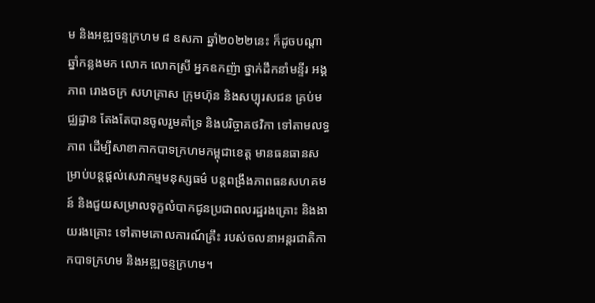ម និងអឌ្ឍចន្ទក្រហម ៨ ឧសភា ឆ្នាំ២០២២នេះ ក៏ដូចបណ្តាឆ្នាំកន្លងមក លោក លោកស្រី អ្នកឧកញ៉ា ថ្នាក់ដឹកនាំមន្ទីរ អង្គភាព រោងចក្រ សហគ្រាស ក្រុមហ៊ុន និងសប្បុរសជន គ្រប់មជ្ឈដ្ឋាន តែងតែបានចូលរួមគាំទ្រ និងបរិច្ចាគថវិកា ទៅតាមលទ្ធភាព ដើម្បីសាខាកាកបាទក្រហមកម្ពុជាខេត្ត មានធនធានសម្រាប់បន្តផ្តល់សេវាកម្មមនុស្សធម៌ បន្តពង្រឹងភាពធនសហគមន៍ និងជួយសម្រាលទុក្ខលំបាកជូនប្រជាពលរដ្ឋរងគ្រោះ និងងាយរងគ្រោះ ទៅតាមគោលការណ៍គ្រឹះ របស់ចលនាអន្តរជាតិកាកបាទក្រហម និងអឌ្ឍចន្ទក្រហម។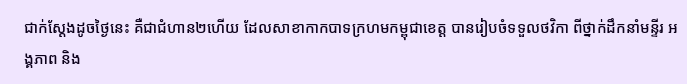ជាក់ស្តែងដូចថ្ងៃនេះ គឺជាជំហាន២ហើយ ដែលសាខាកាកបាទក្រហមកម្ពុជាខេត្ត បានរៀបចំទទួលថវិកា ពីថ្នាក់ដឹកនាំមន្ទីរ អង្គភាព និង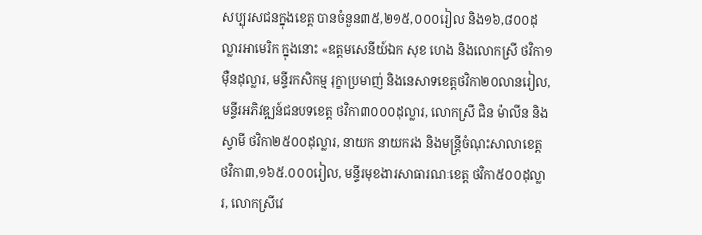សប្បុរសជនក្នុងខេត្ត បានចំនួន៣៥,២១៥,០០០រៀល និង១៦,៨០០ដុល្លារអាមេរិក ក្នុងនោះ «ឧត្តមសេនីយ៍ឯក សុខ ហេង និងលោកស្រី ថវិកា១ម៉ឺនដុល្លារ, មន្ទីរកសិកម្ម រុក្ខាប្រមាញ់ និងនេសាទខេត្តថវិកា២០លានរៀល, មន្ទីរអភិវឌ្ឍន៍ជនបទខេត្ត ថវិកា៣០០០ដុល្លារ, លោកស្រី ជិន ម៉ាលីន និងស្វាមី ថវិកា២៥០០ដុល្លារ, នាយក នាយករង និងមន្ត្រីចំណុះសាលាខេត្ត ថវិកា៣,១៦៥.០០០រៀល, មន្ទីរមុខងារសាធារណៈខេត្ត ថវិកា៥០០ដុល្លារ, លោកស្រីវេ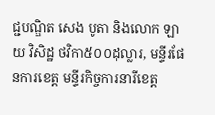ជ្ជបណ្ឌិត សេង បូតា និងលោក ឡាយ វិសិដ្ឋ ថវិកា៥០០ដុល្លារ, មន្ទីរផែនការខេត្ត មន្ទីរកិច្ចការនារីខេត្ត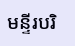មន្ទីរបរិ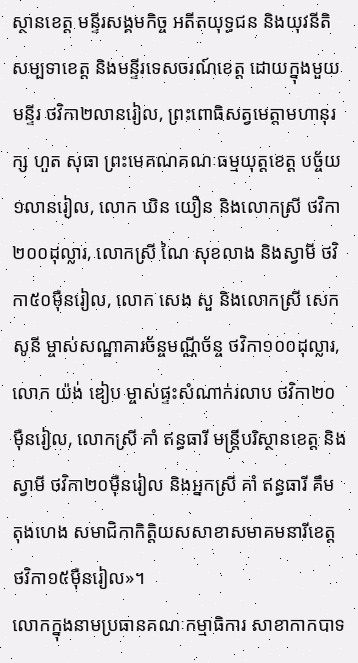ស្ថានខេត្ត មន្ទីរសង្គមកិច្ច អតីតយុទ្ធជន និងយុវនីតិសម្បទាខេត្ត និងមន្ទីរទេសចរណ៍ខេត្ត ដោយក្នុងមួយមន្ទីរ ថវិកា២លានរៀល, ព្រះពោធិសត្វមេត្តាមហានុរក្ស ហួត សុធា ព្រះមេគណគណៈធម្មយុត្តខេត្ត បច្ច័យ១លានរៀល, លោក ឃិន យឿន និងលោកស្រី ថវិកា២០០ដុល្លារ, លោកស្រី ណៃ សុខលាង និងស្វាមី ថវិកា៥០ម៉ឺនរៀល, លោក សេង សួ និងលោកស្រី សេក សូនី ម្ចាស់សណ្ឋាគារច័ន្ចមណ្ណីច័ន្ច ថវិកា១០០ដុល្លារ, លោក យ៉ង់ ឌៀប ម្ចាស់ផ្ទះសំណាក់រលាប ថវិកា២០ម៉ឺនរៀល, លោកស្រី គាំ ឥន្ធធារី មន្ត្រីបរិស្ថានខេត្ត និងស្វាមី ថវិកា២០ម៉ឺនរៀល និងអ្នកស្រី គាំ ឥន្ធធារី គឹម តុងហេង សមាជិកាកិត្តិយសសាខាសមាគមនារីខេត្ត ថវិកា១៥ម៉ឺនរៀល»។
លោកក្នុងនាមប្រធានគណៈកម្មាធិការ សាខាកាកបាទ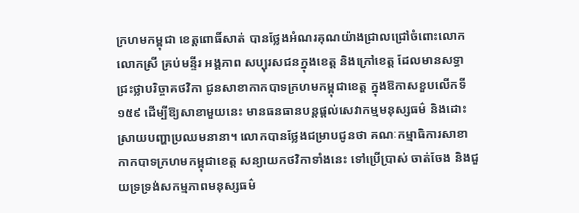ក្រហមកម្ពុជា ខេត្តពោធិ៍សាត់ បានថ្លែងអំណរគុណយ៉ាងជ្រាលជ្រៅចំពោះលោក លោកស្រី គ្រប់មន្ទីរ អង្គភាព សប្បុរសជនក្នុងខេត្ត និងក្រៅខេត្ត ដែលមានសទ្ធាជ្រះថ្លាបរិច្ចាគថវិកា ជូនសាខាកាកបាទក្រហមកម្ពុជាខេត្ត ក្នុងឱកាសខួបលើកទី១៥៩ ដើម្បីឱ្យសាខាមួយនេះ មានធនធានបន្តផ្តល់សេវាកម្មមនុស្សធម៌ និងដោះស្រាយបញ្ហាប្រឈមនានា។ លោកបានថ្លែងជម្រាបជូនថា គណៈកម្មាធិការសាខាកាកបាទក្រហមកម្ពុជាខេត្ត សន្យាយកថវិកាទាំងនេះ ទៅប្រើប្រាស់ ចាត់ចែង និងជួយទ្រទ្រង់សកម្មភាពមនុស្សធម៌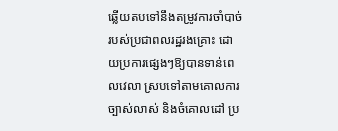ឆ្លើយតបទៅនឹងតម្រូវការចាំបាច់របស់ប្រជាពលរដ្ឋរងគ្រោះ ដោយប្រការផ្សេងៗឱ្យបានទាន់ពេលវេលា ស្របទៅតាមគោលការច្បាស់លាស់ និងចំគោលដៅ ប្រ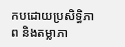កបដោយប្រសិទ្ធិភាព និងតម្លាភា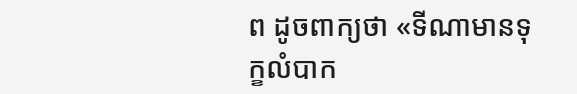ព ដូចពាក្យថា «ទីណាមានទុក្ខលំបាក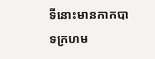ទីនោះមានកាកបាទក្រហម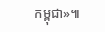កម្ពុជា»៕